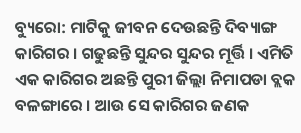ବ୍ୟୁରୋ: ମାଟିକୁ ଜୀବନ ଦେଉଛନ୍ତି ଦିବ୍ୟାଙ୍ଗ କାରିଗର । ଗଢୁଛନ୍ତି ସୁନ୍ଦର ସୁନ୍ଦର ମୂର୍ତ୍ତି । ଏମିତି ଏକ କାରିଗର ଅଛନ୍ତି ପୁରୀ ଜିଲ୍ଲା ନିମାପଡା ବ୍ଲକ ବଳଙ୍ଗାରେ । ଆଉ ସେ କାରିଗର ଜଣକ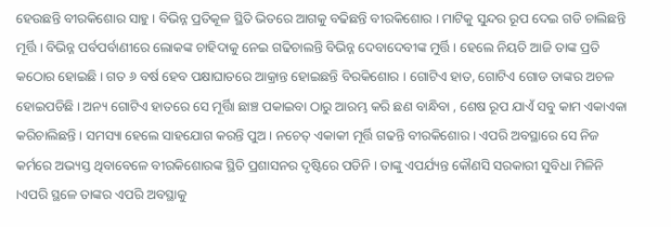ହେଉଛନ୍ତି ବୀରକିଶୋର ସାହୁ । ବିଭିନ୍ନ ପ୍ରତିକୂଳ ସ୍ଥିତି ଭିତରେ ଆଗକୁ ବଢିଛନ୍ତି ବୀରକିଶୋର । ମାଟିକୁ ସୁନ୍ଦର ରୂପ ଦେଇ ଗଡି ଚାଲିଛନ୍ତି ମୂର୍ତ୍ତି । ବିଭିନ୍ନ ପର୍ବପର୍ବାଣୀରେ ଲୋକଙ୍କ ଚାହିଦାକୁ ନେଇ ଗଢିଚାଲନ୍ତି ବିଭିନ୍ନ ଦେବାଦେବୀଙ୍କ ମୁର୍ତ୍ତି । ହେଲେ ନିୟତି ଆଜି ତାଙ୍କ ପ୍ରତି କଠୋର ହୋଇଛି । ଗତ ୬ ବର୍ଷ ହେବ ପକ୍ଷାଘାତରେ ଆକ୍ରାନ୍ତ ହୋଇଛନ୍ତି ବିରକିଶୋର । ଗୋଟିଏ ହାତ, ଗୋଟିଏ ଗୋଡ ତାଙ୍କର ଅଚଳ ହୋଇପଡିଛି । ଅନ୍ୟ ଗୋଟିଏ ହାତରେ ସେ ମୂର୍ତ୍ତିା ଛାଞ୍ଚ ପକାଇବା ଠାରୁ ଆରମ୍ଭ କରି ଛଣ ବାନ୍ଧିବା , ଶେଷ ରୂପ ଯାଏଁ ସବୁ କାମ ଏକାଏକା କରିଚାଲିଛନ୍ତି । ସମସ୍ୟା ହେଲେ ସାହଯୋଗ କରନ୍ତି ପୁଅ । ନଚେତ୍ ଏକାକୀ ମୂର୍ତ୍ତି ଗଢନ୍ତି ବୀରକିଶୋର । ଏପରି ଅବସ୍ଥାରେ ସେ ନିଜ କର୍ମରେ ଅଭ୍ୟସ୍ତ ଥିବାବେଳେ ବୀରକିଶୋରଙ୍କ ସ୍ଥିତି ପ୍ରଶାସନର ଦୃଷ୍ଟିରେ ପଡିନି । ତାଙ୍କୁ ଏପର୍ଯ୍ୟନ୍ତ କୌଣସି ସରକାରୀ ସୁବିଧା ମିଳିନି ।ଏପରି ସ୍ଥଳେ ତାଙ୍କର ଏପରି ଅବସ୍ଥାକୁ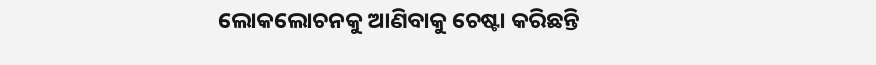ଲୋକଲୋଚନକୁ ଆଣିବାକୁ ଚେଷ୍ଟା କରିଛନ୍ତି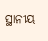ସ୍ଥାନୀୟ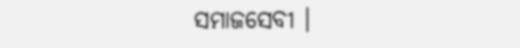ସମାଜସେବୀ ।